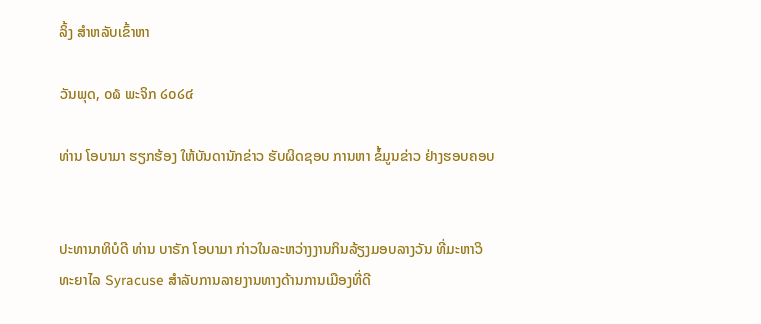ລິ້ງ ສຳຫລັບເຂົ້າຫາ

ວັນພຸດ, ໐໖ ພະຈິກ ໒໐໒໔

ທ່ານ ໂອບາມາ ຮຽກຮ້ອງ ໃຫ້ບັນດານັກຂ່າວ ຮັບຜິດຊອບ ການຫາ ຂໍ້ມູນຂ່າວ ຢ່າງຮອບຄອບ


ປະທານາທິບໍດີ ທ່ານ ບາຣັກ ໂອບາມາ ກ່າວໃນລະຫວ່າງງານກິນລ້ຽງມອບລາງວັນ ທີ່ມະຫາວິທະຍາໄລ Syracuse ສຳລັບການລາຍງານທາງດ້ານການເມືອງທີ່ດີ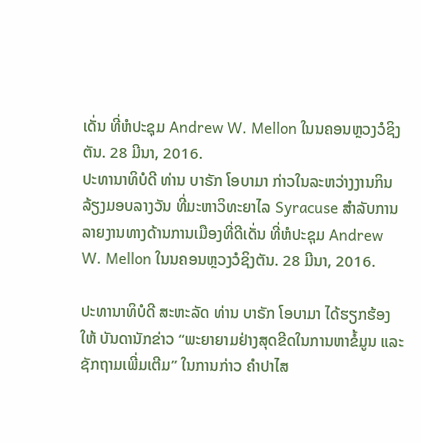ເດັ່ນ ທີ່ຫໍປະຊຸມ Andrew W. Mellon ໃນນຄອນຫຼວງວໍຊິງຕັນ. 28 ມີນາ, 2016.
ປະທານາທິບໍດີ ທ່ານ ບາຣັກ ໂອບາມາ ກ່າວໃນລະຫວ່າງງານກິນລ້ຽງມອບລາງວັນ ທີ່ມະຫາວິທະຍາໄລ Syracuse ສຳລັບການລາຍງານທາງດ້ານການເມືອງທີ່ດີເດັ່ນ ທີ່ຫໍປະຊຸມ Andrew W. Mellon ໃນນຄອນຫຼວງວໍຊິງຕັນ. 28 ມີນາ, 2016.

ປະທານາທິບໍດີ ສະຫະລັດ ທ່ານ ບາຣັກ ໂອບາມາ ໄດ້ຮຽກຮ້ອງໃຫ້ ບັນດານັກຂ່າວ “ພະຍາຍາມຢ່າງສຸດຂີດໃນການຫາຂໍ້ມູນ ແລະ ຊັກຖາມເພີ່ມເຕີມ” ໃນການກ່າວ ຄຳປາໄສ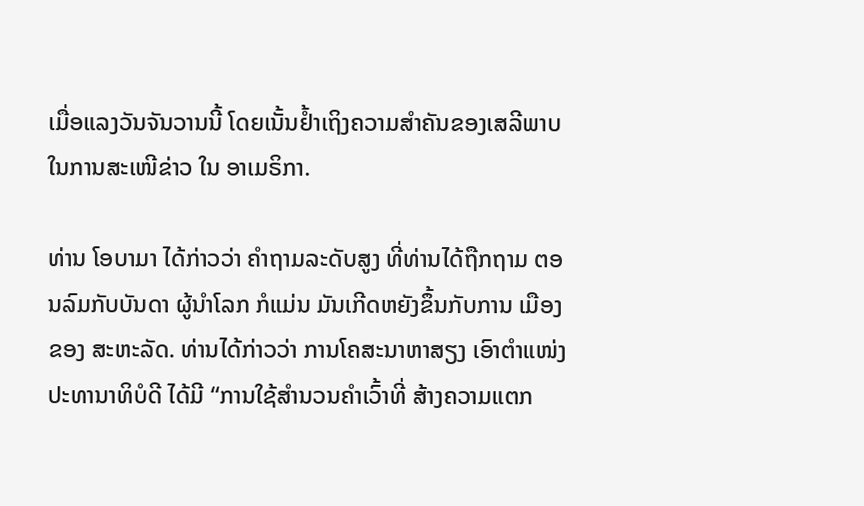ເມື່ອແລງວັນຈັນວານນີ້ ໂດຍເນັ້ນຢ້ຳເຖິງຄວາມສຳຄັນຂອງເສລີພາບ ໃນການສະເໜີຂ່າວ ໃນ ອາເມຣິກາ.

ທ່ານ ໂອບາມາ ໄດ້ກ່າວວ່າ ຄຳຖາມລະດັບສູງ ທີ່ທ່ານໄດ້ຖືກຖາມ ຕອນລົມກັບບັນດາ ຜູ້ນຳໂລກ ກໍແມ່ນ ມັນເກີດຫຍັງຂຶ້ນກັບການ ເມືອງຂອງ ສະຫະລັດ. ທ່ານໄດ້ກ່າວວ່າ ການໂຄສະນາຫາສຽງ ເອົາຕຳແໜ່ງປະທານາທິບໍດີ ໄດ້ມີ “ການໃຊ້ສຳນວນຄຳເວົ້າທີ່ ສ້າງຄວາມແຕກ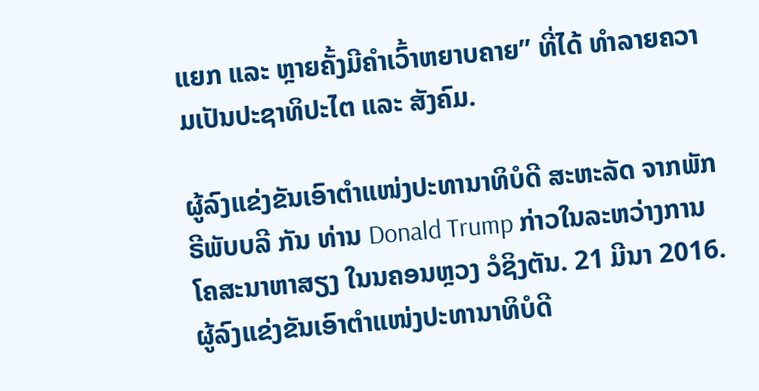ແຍກ ແລະ ຫຼາຍຄັ້ງມີຄຳເວົ້າຫຍາບຄາຍ” ທີ່ໄດ້ ທຳລາຍຄວາມເປັນປະຊາທິປະໄຕ ແລະ ສັງຄົມ.

ຜູ້ລົງແຂ່ງຂັນເອົາຕຳແໜ່ງປະທານາທິບໍດີ ສະຫະລັດ ຈາກພັກຣີພັບບລີ ກັນ ທ່ານ Donald Trump ກ່າວໃນລະຫວ່າງການໂຄສະນາຫາສຽງ ໃນນຄອນຫຼວງ ວໍຊິງຕັນ. 21 ມີນາ 2016.
ຜູ້ລົງແຂ່ງຂັນເອົາຕຳແໜ່ງປະທານາທິບໍດີ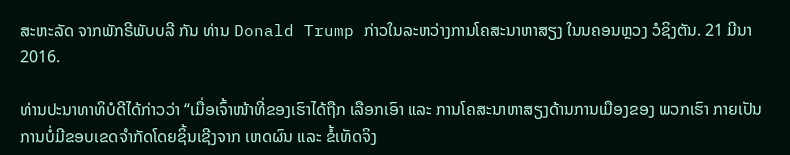ສະຫະລັດ ຈາກພັກຣີພັບບລີ ກັນ ທ່ານ Donald Trump ກ່າວໃນລະຫວ່າງການໂຄສະນາຫາສຽງ ໃນນຄອນຫຼວງ ວໍຊິງຕັນ. 21 ມີນາ 2016.

ທ່ານປະນາທາທິບໍດີໄດ້ກ່າວວ່າ “ເມື່ອເຈົ້າໜ້າທີ່ຂອງເຮົາໄດ້ຖືກ ເລືອກເອົາ ແລະ ການໂຄສະນາຫາສຽງດ້ານການເມືອງຂອງ ພວກເຮົາ ກາຍເປັນການບໍ່ມີຂອບເຂດຈຳກັດໂດຍຊິ້ນເຊີງຈາກ ເຫດຜົນ ແລະ ຂໍ້ເທັດຈິງ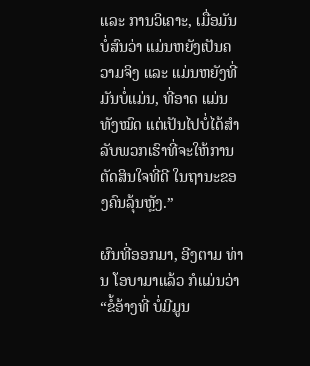ແລະ ການວິເຄາະ, ເມື່ອມັນບໍ່ສົນວ່າ ແມ່ນຫຍັງເປັນຄວາມຈິງ ແລະ ແມ່ນຫຍັງທີ່ມັນບໍ່ແມ່ນ, ທີ່ອາດ ແມ່ນທັງໝົດ ແຕ່ເປັນໄປບໍ່ໄດ້ສຳລັບພວກເຮົາທີ່ຈະໃຫ້ການ ຕັດສິນໃຈທີ່ດີ ໃນຖານະຂອງຄົນລຸ້ນຫຼັງ.”

ຜົນທີ່ອອກມາ, ອີງຕາມ ທ່ານ ໂອບາມາແລ້ວ ກໍແມ່ນວ່າ “ຂໍ້ອ້າງທີ່ ບໍ່ມີມູນ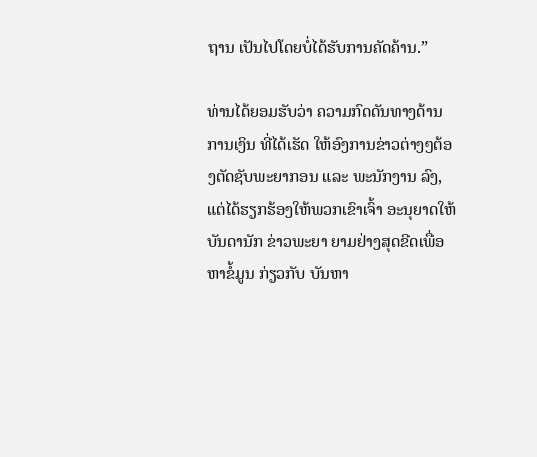ຖານ ເປັນໄປໂດຍບໍ່ໄດ້ຮັບການຄັດຄ້ານ.”

ທ່ານໄດ້ຍອມຮັບວ່າ ຄວາມກົດດັນທາງດ້ານການເງິນ ທີ່ໄດ້ເຮັດ ໃຫ້ອົງການຂ່າວຕ່າງໆຕ້ອງຕັດຊັບພະຍາກອນ ແລະ ພະນັກງານ ລົງ, ແຕ່ໄດ້ຮຽກຮ້ອງໃຫ້ພວກເຂົາເຈົ້າ ອະນຸຍາດໃຫ້ບັນດານັກ ຂ່າວພະຍາ ຍາມຢ່າງສຸດຂີດເພື່ອຫາຂໍ້ມູນ ກ່ຽວກັບ ບັນຫາ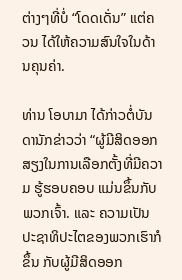ຕ່າງໆທີ່ບໍ່ “ໂດດເດັ່ນ” ແຕ່ຄວນ ໄດ້ໃຫ້ຄວາມສົນໃຈໃນດ້ານຄຸນຄ່າ.

ທ່ານ ໂອບາມາ ໄດ້ກ່າວຕໍ່ບັນດານັກຂ່າວວ່າ “ຜູ້ມີສິດອອກສຽງໃນການເລືອກຕັ້ງທີ່ມີຄວາມ ຮູ້ຮອບຄອບ ແມ່ນຂຶ້ນກັບພວກເຈົ້າ. ແລະ ຄວາມເປັນປະຊາທິປະໄຕຂອງພວກເຮົາກໍຂຶ້ນ ກັບຜູ້ມີສິດອອກ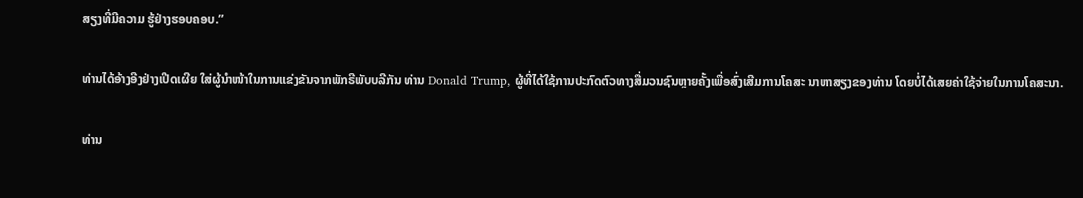ສຽງທີ່ມີຄວາມ ຮູ້ຢ່າງຮອບຄອບ.”

ທ່ານໄດ້ອ້າງອີງຢ່າງເປີດເຜີຍ ໃສ່ຜູ້ນຳໜ້າໃນການແຂ່ງຂັນຈາກພັກຣີພັບບລີກັນ ທ່ານ Donald Trump, ຜູ້ທີ່ໄດ້ໃຊ້ການປະກົດຕົວທາງສື່ມວນຊົນຫຼາຍຄັ້ງເພື່ອສົ່ງເສີມການໂຄສະ ນາຫາສຽງຂອງທ່ານ ໂດຍບໍ່ໄດ້ເສຍຄ່າໃຊ້ຈ່າຍໃນການໂຄສະນາ.

ທ່ານ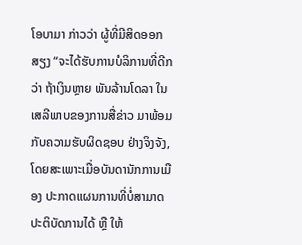ໂອບາມາ ກ່າວວ່າ ຜູ້ທີ່ມີສິດອອກສຽງ “ຈະໄດ້ຮັບການບໍລິການທີ່ດີກວ່າ ຖ້າເງິນຫຼາຍ ພັນລ້ານໂດລາ ໃນເສລີພາບຂອງການສື່ຂ່າວ ມາພ້ອມກັບຄວາມຮັບຜິດຊອບ ຢ່າງຈິງຈັງ, ໂດຍສະເພາະເມື່ອບັນດານັກການເມືອງ ປະກາດແຜນການທີ່ບໍ່ສາມາດ ປະຕິບັດການໄດ້ ຫຼື ໃຫ້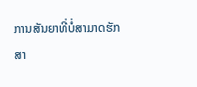ການສັນຍາທີ່ບໍ່ສາມາດຮັກສາ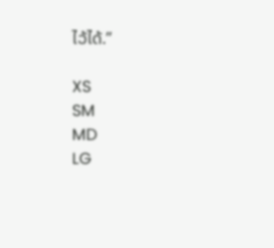ໄວ້ໄດ້.”

XS
SM
MD
LG